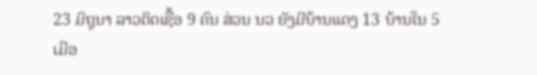23 ມິຖຸນາ ລາວຕິດເຊື້ອ 9 ຄົນ ສ່ວນ ນວ ຍັງມີບ້ານແດງ 13 ບ້ານໃນ 5 ເມືອ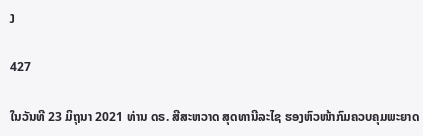ງ

427

ໃນວັນທີ 23 ມິຖຸນາ 2021 ທ່ານ ດຣ. ສີສະຫວາດ ສຸດທານີລະໄຊ ຮອງຫົວໜ້າກົມຄວບຄຸມພະຍາດ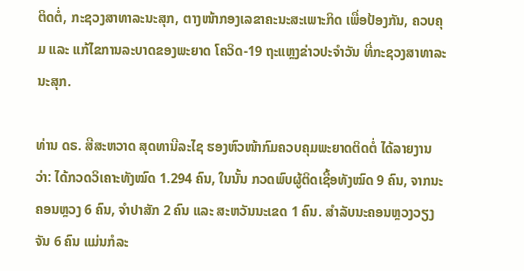ຕິດຕໍ່, ກະຊວງສາທາລະນະສຸກ, ຕາງໜ້າກອງເລຂາຄະນະສະເພາະກິດ ເພື່ອປ້ອງກັນ, ຄວບຄຸມ ແລະ ແກ້ໄຂການລະບາດຂອງພະຍາດ ໂຄວິດ-19 ຖະແຫຼງຂ່າວປະຈຳວັນ ທີ່ກະຊວງສາທາລະນະສຸກ.

ທ່ານ ດຣ. ສີສະຫວາດ ສຸດທານີລະໄຊ ຮອງຫົວໜ້າກົມຄວບຄຸມພະຍາດຕິດຕໍ່ ໄດ້ລາຍງານວ່າ: ໄດ້ກວດວິເຄາະທັງໝົດ 1.294 ຄົນ, ໃນນັ້ນ ກວດພົບຜູ້ຕິດເຊື້ອທັງໝົດ 9 ຄົນ, ຈາກນະຄອນຫຼວງ 6 ຄົນ, ຈຳປາສັກ 2 ຄົນ ແລະ ສະຫວັນນະເຂດ 1 ຄົນ. ສຳລັບນະຄອນຫຼວງວຽງຈັນ 6 ຄົນ ແມ່ນກໍລະ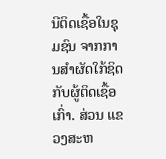ນີຕິດເຊື້ອໃນຊຸມຊົນ ຈາກການສຳຜັດໃກ້ຊິດກັບຜູ້ຕິດເຊື້ອເກົ່າ. ສ່ວນ ແຂວງສະຫ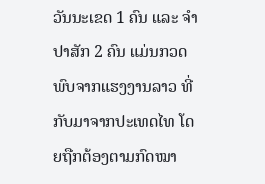ວັນນະເຂດ 1 ຄົນ ແລະ ຈຳປາສັກ 2 ຄົນ ແມ່ນກວດພົບຈາກແຮງງານລາວ ທີ່ກັບມາຈາກປະເທດໄທ ໂດຍຖືກຕ້ອງຕາມກົດໝາ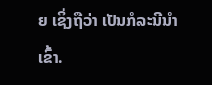ຍ ເຊິ່ງຖືວ່າ ເປັນກໍລະນີນຳເຂົ້າ.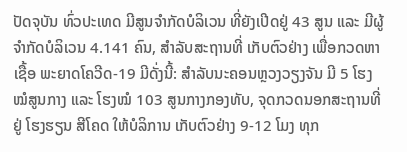ປັດຈຸບັນ ທົ່ວປະເທດ ມີສູນຈຳກັດບໍລິເວນ ທີ່ຍັງເປີດຢູ່ 43 ສູນ ແລະ ມີຜູ້ຈຳກັດບໍລິເວນ 4.141 ຄົນ, ສຳລັບສະຖານທີ່ ເກັບຕົວຢ່າງ ເພື່ອກວດຫາເຊື້ອ ພະຍາດໂຄວີດ-19 ມີດັ່ງນີ້: ສຳລັບນະຄອນຫຼວງວຽງຈັນ ມີ 5 ໂຮງໝໍສູນກາງ ແລະ ໂຮງໝໍ 103 ສູນກາງກອງທັບ, ຈຸດກວດນອກສະຖານທີ່ ຢູ່ ໂຮງຮຽນ ສີໂຄດ ໃຫ້ບໍລິການ ເກັບຕົວຢ່າງ 9-12 ໂມງ ທຸກ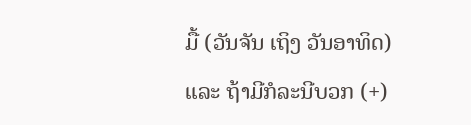ມື້ (ວັນຈັນ ເຖິງ ວັນອາທິດ) ແລະ ຖ້າມີກໍລະນີບວກ (+)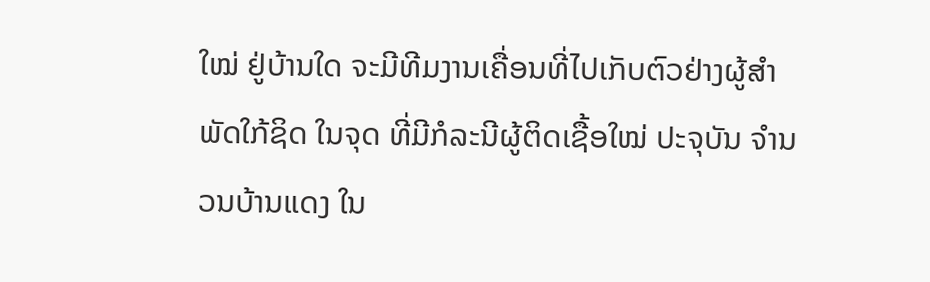ໃໝ່ ຢູ່ບ້ານໃດ ຈະມີທີມງານເຄື່ອນທີ່ໄປເກັບຕົວຢ່າງຜູ້ສຳພັດໃກ້ຊິດ ໃນຈຸດ ທີ່ມີກໍລະນີຜູ້ຕິດເຊື້ອໃໝ່ ປະຈຸບັນ ຈຳນວນບ້ານແດງ ໃນ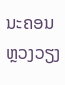ນະຄອນຫຼວງວຽງ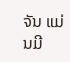ຈັນ ແມ່ນມີ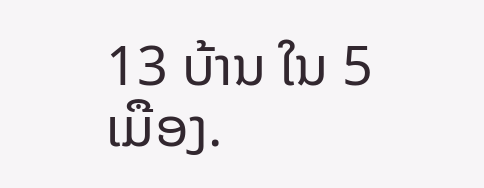13 ບ້ານ ໃນ 5 ເມືອງ.